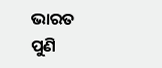ଭାରତ ପୁଣି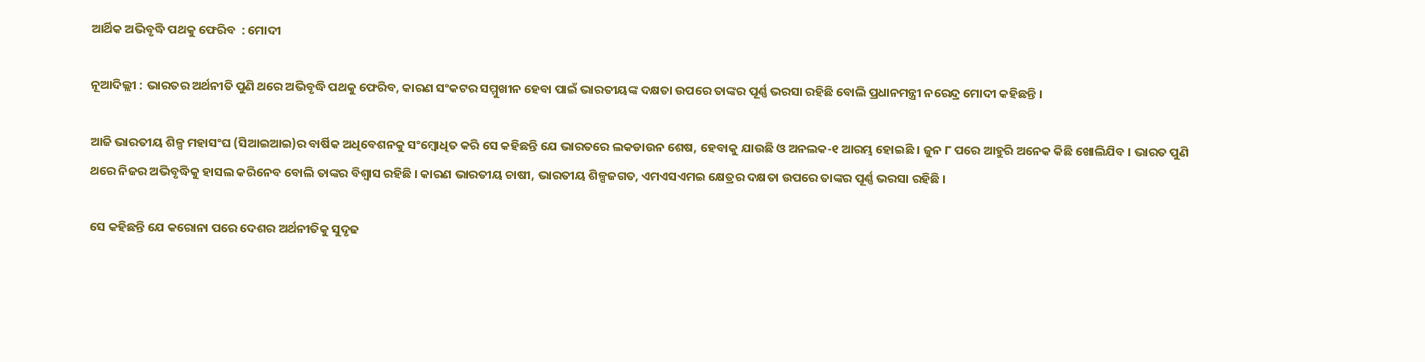ଆର୍ଥିକ ଅଭିବୃଦ୍ଧି ପଥକୁ ଫେରିବ  : ମୋଦୀ

ନୂଆଦିଲ୍ଲୀ : ଭାରତର ଅର୍ଥନୀତି ପୁଣି ଥରେ ଅଭିବୃଦ୍ଧି ପଥକୁ ଫେରିବ, କାରଣ ସଂକଟର ସମ୍ମୁଖୀନ ହେବା ପାଇଁ ଭାରତୀୟଙ୍କ ଦକ୍ଷତା ଉପରେ ତାଙ୍କର ପୂର୍ଣ୍ଣ ଭରସା ରହିଛି ବୋଲି ପ୍ରଧାନମନ୍ତ୍ରୀ ନରେନ୍ଦ୍ର ମୋଦୀ କହିଛନ୍ତି ।

ଆଜି ଭାରତୀୟ ଶିଳ୍ପ ମହାସଂଘ (ସିଆଇଆଇ)ର ବାର୍ଷିକ ଅଧିବେଶନକୁ ସଂମ୍ବୋଧିତ କରି ସେ କହିଛନ୍ତି ଯେ ଭାରତରେ ଲକଡାଉନ ଶେଷ, ହେବାକୁ ଯାଉଛି ଓ ଅନଲକ-୧ ଆରମ୍ଭ ହୋଇଛି । ଜୁନ ୮ ପରେ ଆହୁରି ଅନେକ କିଛି ଖୋଲିଯିବ । ଭାରତ ପୁଣି ଥରେ ନିଜର ଅଭିବୃଦ୍ଧିକୁ ହାସଲ କରିନେବ ବୋଲି ତାଙ୍କର ବିଶ୍ବାସ ରହିଛି । କାରଣ ଭାରତୀୟ ଚାଷୀ, ଭାରତୀୟ ଶିଳ୍ପଜଗତ, ଏମଏସଏମଇ କ୍ଷେତ୍ରର ଦକ୍ଷତା ଉପରେ ତାଙ୍କର ପୂର୍ଣ୍ଣ ଭରସା ରହିଛି ।

ସେ କହିଛନ୍ତି ଯେ କରୋନା ପରେ ଦେଶର ଅର୍ଥନୀତିକୁ ସୁଦୃଢ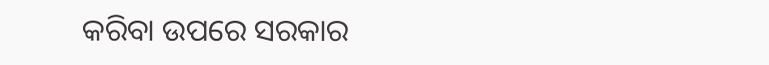କରିବା ଉପରେ ସରକାର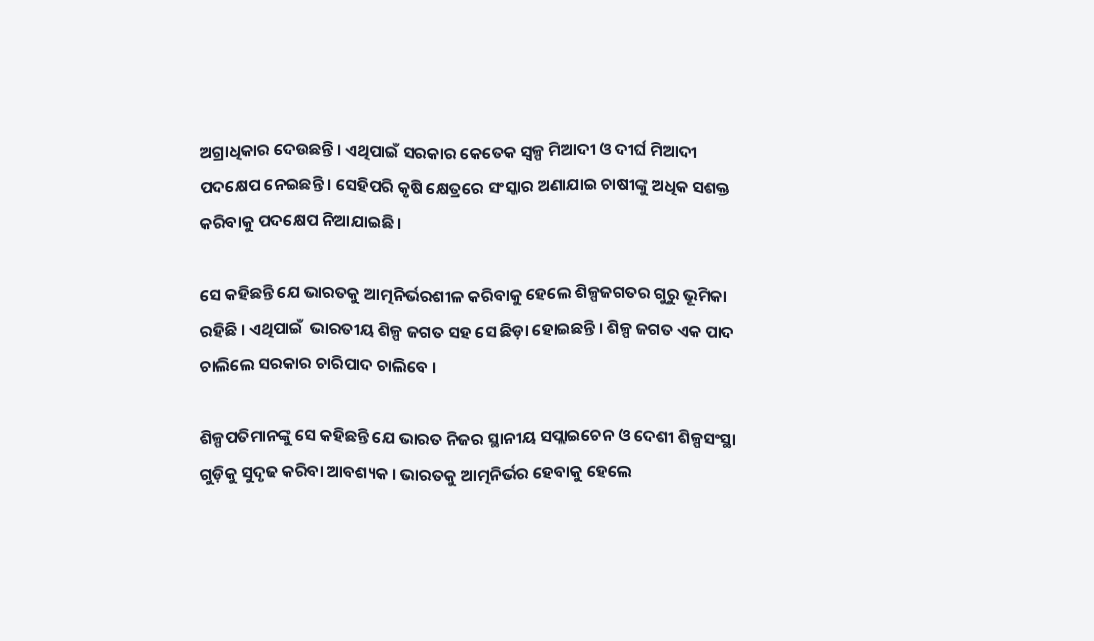ଅଗ୍ରାଧିକାର ଦେଉଛନ୍ତି । ଏଥିପାଇଁ ସରକାର କେତେକ ସ୍ବଳ୍ପ ମିଆଦୀ ଓ ଦୀର୍ଘ ମିଆଦୀ  ପଦକ୍ଷେପ ନେଇଛନ୍ତି । ସେହିପରି କୃଷି କ୍ଷେତ୍ରରେ ସଂସ୍କାର ଅଣାଯାଇ ଚାଷୀଙ୍କୁ ଅଧିକ ସଶକ୍ତ କରିବାକୁ ପଦକ୍ଷେପ ନିଆଯାଇଛି ।

ସେ କହିଛନ୍ତି ଯେ ଭାରତକୁ ଆତ୍ମନିର୍ଭରଶୀଳ କରିବାକୁ ହେଲେ ଶିଳ୍ପଜଗତର ଗୁରୁ ଭୂମିକା ରହିଛି । ଏଥିପାଇଁ  ଭାରତୀୟ ଶିଳ୍ପ ଜଗତ ସହ ସେ ଛିଡ଼ା ହୋଇଛନ୍ତି । ଶିଳ୍ପ ଜଗତ ଏକ ପାଦ ଚାଲିଲେ ସରକାର ଚାରିପାଦ ଚାଲିବେ ।

ଶିଳ୍ପପତିମାନଙ୍କୁ ସେ କହିଛନ୍ତି ଯେ ଭାରତ ନିଜର ସ୍ଥାନୀୟ ସପ୍ଲାଇଚେନ ଓ ଦେଶୀ ଶିଳ୍ପସଂସ୍ଥା ଗୁଡ଼ିକୁ ସୁଦୃଢ କରିବା ଆବଶ୍ୟକ । ଭାରତକୁ ଆତ୍ମନିର୍ଭର ହେବାକୁ ହେଲେ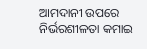ଆମଦାନୀ ଉପରେ ନିର୍ଭରଶୀଳତା କମାଇ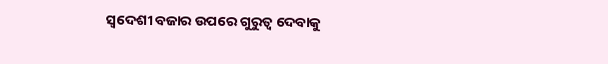ସ୍ୱଦେଶୀ ବଜାର ଉପରେ ଗୁରୁତ୍ବ ଦେବାକୁ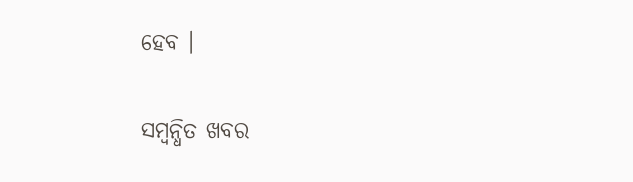ହେବ ।

ସମ୍ବନ୍ଧିତ ଖବର